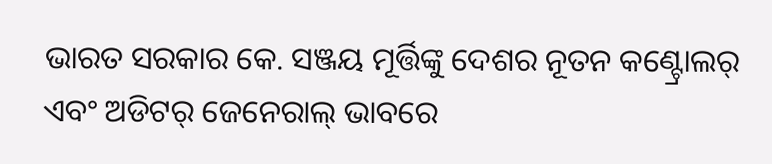ଭାରତ ସରକାର କେ. ସଞ୍ଜୟ ମୂର୍ତ୍ତିଙ୍କୁ ଦେଶର ନୂତନ କଣ୍ଟ୍ରୋଲର୍ ଏବଂ ଅଡିଟର୍ ଜେନେରାଲ୍ ଭାବରେ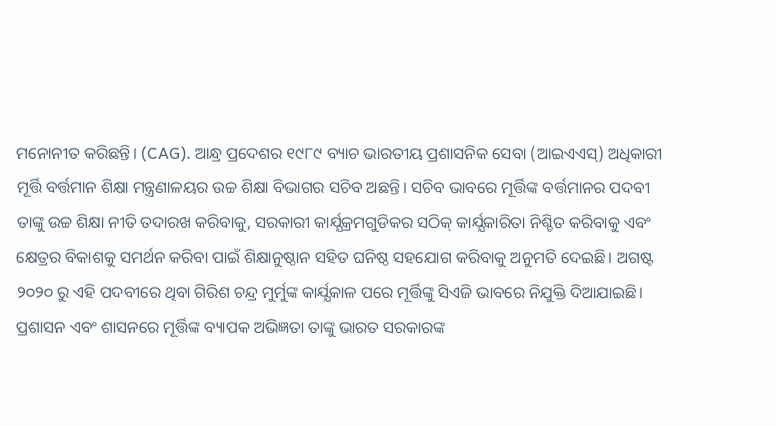ମନୋନୀତ କରିଛନ୍ତି। (CAG). ଆନ୍ଧ୍ର ପ୍ରଦେଶର ୧୯୮୯ ବ୍ୟାଚ ଭାରତୀୟ ପ୍ରଶାସନିକ ସେବା (ଆଇଏଏସ୍) ଅଧିକାରୀ ମୂର୍ତ୍ତି ବର୍ତ୍ତମାନ ଶିକ୍ଷା ମନ୍ତ୍ରଣାଳୟର ଉଚ୍ଚ ଶିକ୍ଷା ବିଭାଗର ସଚିବ ଅଛନ୍ତି। ସଚିବ ଭାବରେ ମୂର୍ତ୍ତିଙ୍କ ବର୍ତ୍ତମାନର ପଦବୀ ତାଙ୍କୁ ଉଚ୍ଚ ଶିକ୍ଷା ନୀତି ତଦାରଖ କରିବାକୁ, ସରକାରୀ କାର୍ଯ୍ଯକ୍ରମଗୁଡିକର ସଠିକ୍ କାର୍ଯ୍ଯକାରିତା ନିଶ୍ଚିତ କରିବାକୁ ଏବଂ କ୍ଷେତ୍ରର ବିକାଶକୁ ସମର୍ଥନ କରିବା ପାଇଁ ଶିକ୍ଷାନୁଷ୍ଠାନ ସହିତ ଘନିଷ୍ଠ ସହଯୋଗ କରିବାକୁ ଅନୁମତି ଦେଇଛି। ଅଗଷ୍ଟ ୨୦୨୦ ରୁ ଏହି ପଦବୀରେ ଥିବା ଗିରିଶ ଚନ୍ଦ୍ର ମୁର୍ମୁଙ୍କ କାର୍ଯ୍ଯକାଳ ପରେ ମୂର୍ତ୍ତିଙ୍କୁ ସିଏଜି ଭାବରେ ନିଯୁକ୍ତି ଦିଆଯାଇଛି। ପ୍ରଶାସନ ଏବଂ ଶାସନରେ ମୂର୍ତ୍ତିଙ୍କ ବ୍ୟାପକ ଅଭିଜ୍ଞତା ତାଙ୍କୁ ଭାରତ ସରକାରଙ୍କ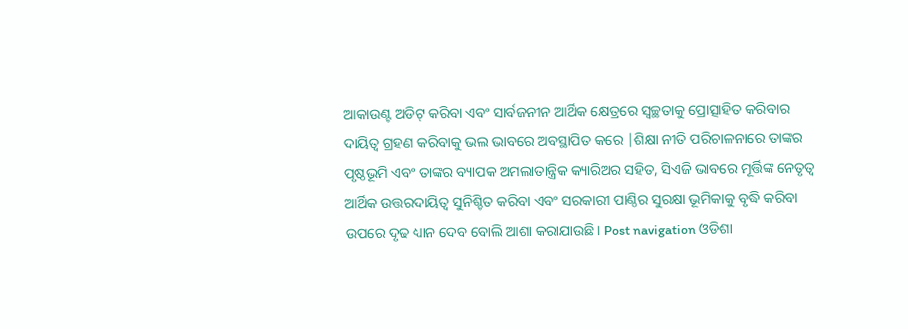ଆକାଉଣ୍ଟ ଅଡିଟ୍ କରିବା ଏବଂ ସାର୍ବଜନୀନ ଆର୍ଥିକ କ୍ଷେତ୍ରରେ ସ୍ୱଚ୍ଛତାକୁ ପ୍ରୋତ୍ସାହିତ କରିବାର ଦାୟିତ୍ୱ ଗ୍ରହଣ କରିବାକୁ ଭଲ ଭାବରେ ଅବସ୍ଥାପିତ କରେ |ଶିକ୍ଷା ନୀତି ପରିଚାଳନାରେ ତାଙ୍କର ପୃଷ୍ଠଭୂମି ଏବଂ ତାଙ୍କର ବ୍ୟାପକ ଅମଲାତାନ୍ତ୍ରିକ କ୍ୟାରିଅର ସହିତ, ସିଏଜି ଭାବରେ ମୂର୍ତ୍ତିଙ୍କ ନେତୃତ୍ୱ ଆର୍ଥିକ ଉତ୍ତରଦାୟିତ୍ୱ ସୁନିଶ୍ଚିତ କରିବା ଏବଂ ସରକାରୀ ପାଣ୍ଠିର ସୁରକ୍ଷା ଭୂମିକାକୁ ବୃଦ୍ଧି କରିବା ଉପରେ ଦୃଢ ଧ୍ୟାନ ଦେବ ବୋଲି ଆଶା କରାଯାଉଛି। Post navigation ଓଡିଶା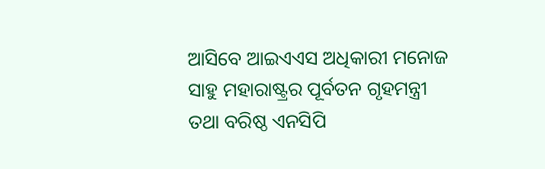ଆସିବେ ଆଇଏଏସ ଅଧିକାରୀ ମନୋଜ ସାହୁ ମହାରାଷ୍ଟ୍ରର ପୂର୍ବତନ ଗୃହମନ୍ତ୍ରୀ ତଥା ବରିଷ୍ଠ ଏନସିପି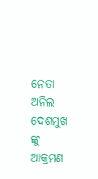ନେତା ଅନିଲ ଦେଶମୁଖ ଙ୍କୁ ଆକ୍ରମଣ